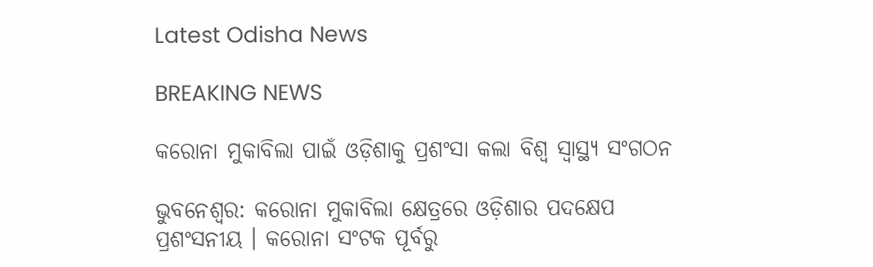Latest Odisha News

BREAKING NEWS

କରୋନା ମୁକାବିଲା ପାଇଁ ଓଡ଼ିଶାକୁ ପ୍ରଶଂସା କଲା ବିଶ୍ୱ ସ୍ୱାସ୍ଥ୍ୟ ସଂଗଠନ

ଭୁବନେଶ୍ୱର: କରୋନା ମୁକାବିଲା କ୍ଷେତ୍ରରେ ଓଡ଼ିଶାର ପଦକ୍ଷେପ ପ୍ରଶଂସନୀୟ । କରୋନା ସଂଟକ ପୂର୍ବରୁ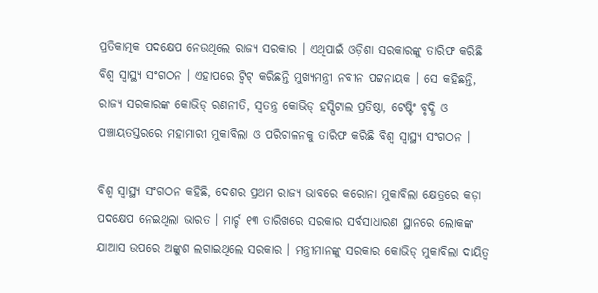ପ୍ରତିକାତ୍ମକ ପଦକ୍ଷେପ ନେଉଥିଲେ ରାଜ୍ୟ ସରକାର । ଏଥିପାଇଁ ଓଡ଼ିଶା ସରକାରଙ୍କୁ ତାରିଫ କରିଛି ବିଶ୍ୱ ସ୍ୱାସ୍ଥ୍ୟ ସଂଗଠନ । ଏହାପରେ ଟ୍ୱିଟ୍ କରିଛନ୍ତି ମୁଖ୍ୟମନ୍ତ୍ରୀ ନବୀନ ପଟ୍ଟନାୟକ । ସେ କହିଛନ୍ତି, ରାଜ୍ୟ ସରକାରଙ୍କ କୋଭିଡ୍ ରଣନୀତି, ସ୍ୱତନ୍ତ୍ର କୋଭିଡ୍ ହସ୍ପିଟାଲ ପ୍ରତିଷ୍ଠା, ଟେଷ୍ଟିଂ ବୃଦ୍ଧି ଓ ପଞ୍ଚାୟତସ୍ତରରେ ମହାମାରୀ ମୁକାବିଲା ଓ ପରିଚାଳନକୁ ତାରିଫ କରିଛି ବିଶ୍ୱ ସ୍ୱାସ୍ଥ୍ୟ ସଂଗଠନ ।

ବିଶ୍ୱ ସ୍ୱାସ୍ଥ୍ୟ ସଂଗଠନ କହିଛି, ଦେଶର ପ୍ରଥମ ରାଜ୍ୟ ଭାବରେ କରୋନା ମୁକାବିଲା କ୍ଷେତ୍ରରେ କଡ଼ା ପଦକ୍ଷେପ ନେଇଥିଲା ଭାରତ । ମାର୍ଚ୍ଚ ୧୩ ତାରିଖରେ ସରକାର ସର୍ବସାଧାରଣ ସ୍ଥାନରେ ଲୋକଙ୍କ ଯାଆସ ଉପରେ ଅଙ୍କୁଶ ଲଗାଇଥିଲେ ସରକାର । ମନ୍ତ୍ରୀମାନଙ୍କୁ ସରକାର କୋଭିଡ୍ ମୁକାବିଲା ଦାୟିତ୍ୱ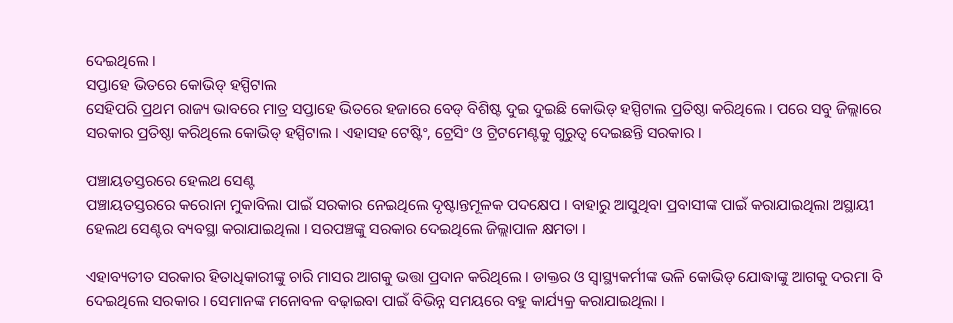ଦେଇଥିଲେ ।
ସପ୍ତାହେ ଭିତରେ କୋଭିଡ୍ ହସ୍ପିଟାଲ
ସେହିପରି ପ୍ରଥମ ରାଜ୍ୟ ଭାବରେ ମାତ୍ର ସପ୍ତାହେ ଭିତରେ ହଜାରେ ବେଡ୍ ବିଶିଷ୍ଟ ଦୁଇ ଦୁଇଛି କୋଭିଡ୍ ହସ୍ପିଟାଲ ପ୍ରତିଷ୍ଠା କରିଥିଲେ । ପରେ ସବୁ ଜିଲ୍ଲାରେ ସରକାର ପ୍ରତିଷ୍ଠା କରିଥିଲେ କୋଭିଡ୍ ହସ୍ପିଟାଲ । ଏହାସହ ଟେଷ୍ଟିଂ, ଟ୍ରେସିଂ ଓ ଟ୍ରିଟମେଣ୍ଟକୁ ଗୁରୁତ୍ୱ ଦେଇଛନ୍ତି ସରକାର ।

ପଞ୍ଚାୟତସ୍ତରରେ ହେଲଥ ସେଣ୍ଟ
ପଞ୍ଚାୟତସ୍ତରରେ କରୋନା ମୁକାବିଲା ପାଇଁ ସରକାର ନେଇଥିଲେ ଦୃଷ୍ଟାନ୍ତମୂଳକ ପଦକ୍ଷେପ । ବାହାରୁ ଆସୁଥିବା ପ୍ରବାସୀଙ୍କ ପାଇଁ କରାଯାଇଥିଲା ଅସ୍ଥାୟୀ ହେଲଥ ସେଣ୍ଟର ବ୍ୟବସ୍ଥା କରାଯାଇଥିଲା । ସରପଞ୍ଚଙ୍କୁ ସରକାର ଦେଇଥିଲେ ଜିଲ୍ଲାପାଳ କ୍ଷମତା ।

ଏହାବ୍ୟତୀତ ସରକାର ହିତାଧିକାରୀଙ୍କୁ ଚାରି ମାସର ଆଗକୁ ଭତ୍ତା ପ୍ରଦାନ କରିଥିଲେ । ଡାକ୍ତର ଓ ସ୍ୱାସ୍ଥ୍ୟକର୍ମୀଙ୍କ ଭଳି କୋଭିଡ୍ ଯୋଦ୍ଧାଙ୍କୁ ଆଗକୁ ଦରମା ବି ଦେଇଥିଲେ ସରକାର । ସେମାନଙ୍କ ମନୋବଳ ବଢ଼ାଇବା ପାଇଁ ବିଭିନ୍ନ ସମୟରେ ବହୁ କାର୍ଯ୍ୟକ୍ର କରାଯାଇଥିଲା ।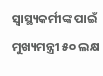ସ୍ୱାସ୍ଥ୍ୟକର୍ମୀଙ୍କ ପାଇଁ ମୁଖ୍ୟମନ୍ତ୍ରୀ ୫୦ ଲକ୍ଷ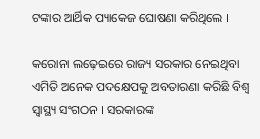ଟଙ୍କାର ଆର୍ଥିକ ପ୍ୟାକେଜ ଘୋଷଣା କରିଥିଲେ ।

କରୋନା ଲଢ଼େଇରେ ରାଜ୍ୟ ସରକାର ନେଇଥିବା ଏମିତି ଅନେକ ପଦକ୍ଷେପକୁ ଅବତାରଣା କରିଛି ବିଶ୍ୱ ସ୍ୱାସ୍ଥ୍ୟ ସଂଗଠନ । ସରକାରଙ୍କ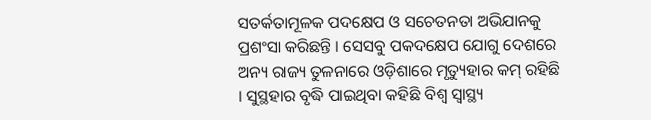ସତର୍କତାମୂଳକ ପଦକ୍ଷେପ ଓ ସଚେତନତା ଅଭିଯାନକୁ ପ୍ରଶଂସା କରିଛନ୍ତି । ସେସବୁ ପକଦକ୍ଷେପ ଯୋଗୁ ଦେଶରେ ଅନ୍ୟ ରାଜ୍ୟ ତୁଳନାରେ ଓଡ଼ିଶାରେ ମୃତ୍ୟୁହାର କମ୍ ରହିଛି । ସୁସ୍ଥହାର ବୃଦ୍ଧି ପାଇଥିବା କହିଛି ବିଶ୍ୱ ସ୍ୱାସ୍ଥ୍ୟ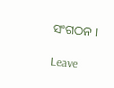ସଂଗଠନ ।

Leave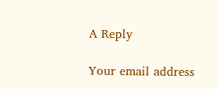A Reply

Your email address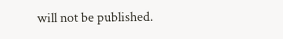will not be published.